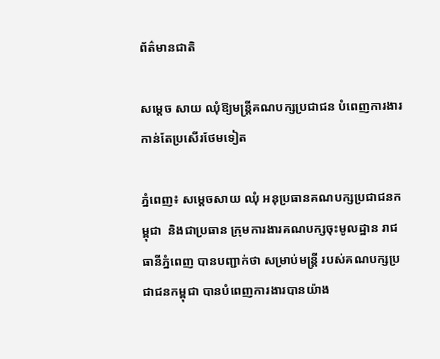ព័ត៌មានជាតិ

សម្តេច សាយ ឈុំឱ្យមន្ត្រីគណបក្សប្រជាជន បំពេញការងារ កាន់តែប្រសើរថែមទៀត

ភ្នំពេញ៖ សម្ដេចសាយ ឈុំ អនុប្រធានគណបក្សប្រជាជនកម្ពុជា  និងជាប្រធាន ក្រុមការងារគណបក្សចុះមូលដ្ឋាន រាជធានីភ្នំពេញ បានបញ្ជាក់ថា សម្រាប់មន្ត្រី របស់គណបក្សប្រជាជនកម្ពុជា បានបំពេញការងារបានយ៉ាង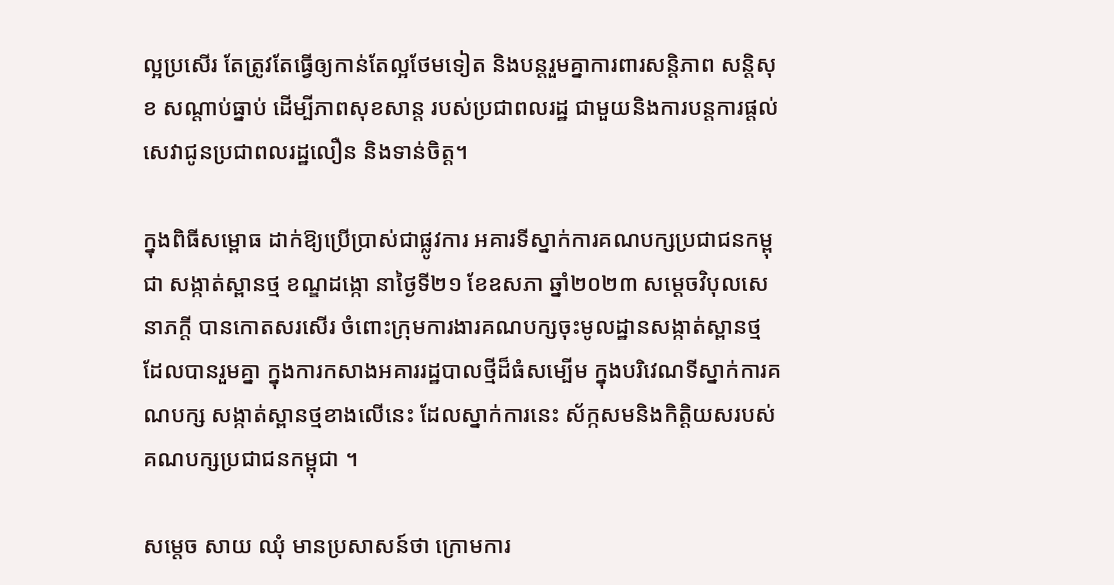ល្អប្រសើរ តែត្រូវតែធ្វើឲ្យកាន់តែល្អថែមទៀត និងបន្តរួមគ្នាការពារសន្តិភាព សន្តិសុខ សណ្តាប់ធ្នាប់ ដើម្បីភាពសុខសាន្ត របស់ប្រជាពលរដ្ឋ ជាមួយនិងការបន្តការផ្តល់សេវាជូនប្រជាពលរដ្ឋលឿន និងទាន់ចិត្ត។

ក្នុងពិធីសម្ពោធ ដាក់ឱ្យប្រើប្រាស់ជាផ្លូវការ អគារទីស្នាក់ការគណបក្សប្រជាជនកម្ពុជា សង្កាត់ស្ពានថ្ម ខណ្ឌដង្កោ នាថ្ងៃទី២១ ខែឧសភា ឆ្នាំ២០២៣ សម្ដេចវិបុលសេនាភក្តី បានកោតសរសើរ ចំពោះក្រុមការងារគណបក្សចុះមូលដ្ឋានសង្កាត់ស្ពានថ្ម ដែលបានរួមគ្នា ក្នុងការកសាងអគាររដ្ឋបាលថ្មីដ៏ធំសម្បើម ក្នុងបរិវេណទីស្នាក់ការគណបក្ស សង្កាត់ស្ពានថ្មខាងលើនេះ ដែលស្នាក់ការនេះ ស័ក្កសមនិងកិត្តិយសរបស់គណបក្សប្រជាជនកម្ពុជា ។

សម្ដេច សាយ ឈុំ មានប្រសាសន៍ថា ក្រោមការ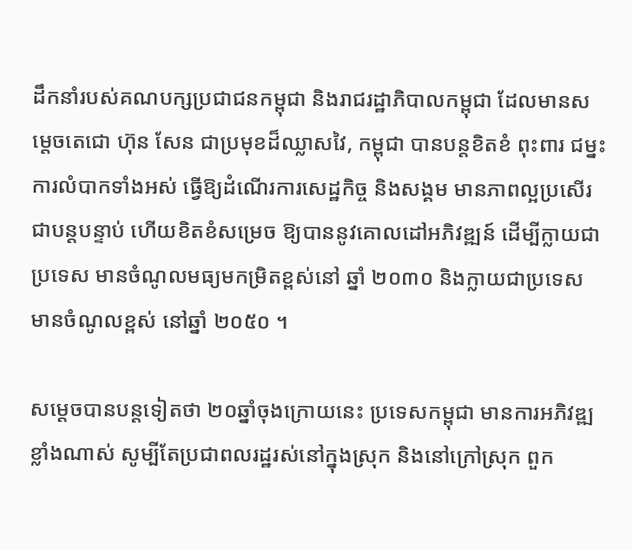ដឹកនាំរបស់គណបក្សប្រជាជនកម្ពុជា និងរាជរដ្ឋាភិបាលកម្ពុជា ដែលមានសម្តេចតេជោ ហ៊ុន សែន ជាប្រមុខដ៏ឈ្លាសវៃ, កម្ពុជា បានបន្តខិតខំ ពុះពារ ជម្នះការលំបាកទាំងអស់ ធ្វើឱ្យដំណើរការសេដ្ឋកិច្ច និងសង្គម មានភាពល្អប្រសើរជាបន្តបន្ទាប់ ហើយខិតខំសម្រេច ឱ្យបាននូវគោលដៅអភិវឌ្ឍន៍ ដើម្បីក្លាយជាប្រទេស មានចំណូលមធ្យមកម្រិតខ្ពស់នៅ ឆ្នាំ ២០៣០ និងក្លាយជាប្រទេស មានចំណូលខ្ពស់ នៅឆ្នាំ ២០៥០ ។

សម្ដេចបានបន្តទៀតថា ២០ឆ្នាំចុងក្រោយនេះ ប្រទេសកម្ពុជា មានការអភិវឌ្ឍខ្លាំងណាស់ សូម្បីតែប្រជាពលរដ្ឋរស់នៅក្នុងស្រុក និងនៅក្រៅស្រុក ពួក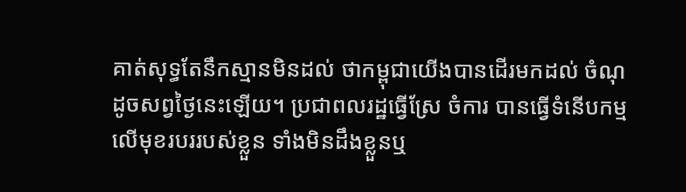គាត់សុទ្ធតែនឹកស្មានមិនដល់ ថាកម្ពុជាយើងបានដើរមកដល់ ចំណុដូចសព្វថ្ងៃនេះឡើយ។ ប្រជាពលរដ្ឋធ្វើស្រែ ចំការ បានធ្វើទំនើបកម្មលើមុខរបររបស់ខ្លួន ទាំងមិនដឹងខ្លួនឬ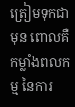ត្រៀមទុកជាមុន ពោលគឺកម្លាំងពលកម្ម នៃការ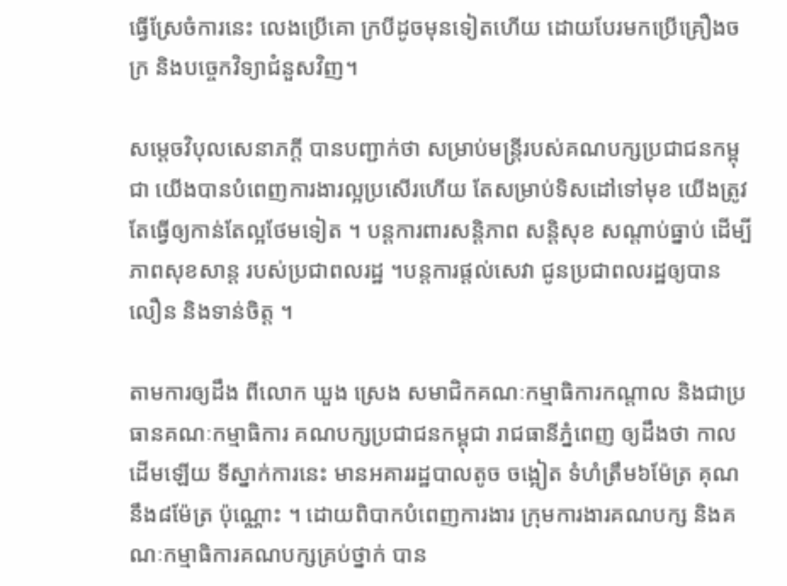ធ្វើស្រែចំការនេះ លេងប្រើគោ ក្របីដូចមុនទៀតហើយ ដោយបែរមកប្រើគ្រឿងចក្រ និងបច្ចេកវិទ្យាជំនួសវិញ។

សម្ដេចវិបុលសេនាភក្តី បានបញ្ជាក់ថា សម្រាប់មន្ត្រីរបស់គណបក្សប្រជាជនកម្ពុជា យើងបានបំពេញការងារល្អប្រសើរហើយ តែសម្រាប់ទិសដៅទៅមុខ យើងត្រូវតែធ្វើឲ្យកាន់តែល្អថែមទៀត ។ បន្តការពារសន្តិភាព សន្តិសុខ សណ្តាប់ធ្នាប់ ដើម្បីភាពសុខសាន្ត របស់ប្រជាពលរដ្ឋ ។បន្តការផ្តល់សេវា ជូនប្រជាពលរដ្ឋឲ្យបានលឿន និងទាន់ចិត្ត ។

តាមការឲ្យដឹង ពីលោក ឃួង ស្រេង សមាជិកគណៈកម្មាធិការកណ្តាល និងជាប្រធានគណៈកម្មាធិការ គណបក្សប្រជាជនកម្ពុជា រាជធានីភ្នំពេញ ឲ្យដឹងថា កាលដើមឡើយ ទីស្នាក់ការនេះ មានអគាររដ្ឋបាលតូច ចង្អៀត ទំហំត្រឹម៦ម៉ែត្រ គុណនឹង៨ម៉ែត្រ ប៉ុណ្ណោះ ។ ដោយពិបាកបំពេញការងារ ក្រុមការងារគណបក្ស និងគណៈកម្មាធិការគណបក្សគ្រប់ថ្នាក់ បាន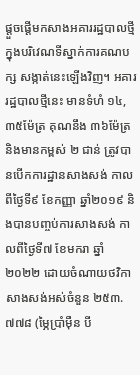ផ្តួចផ្ដើមកសាងអគាររដ្ឋបាលថ្មី ក្នុងបរិវេណទីស្នាក់ការគណបក្ស សង្កាត់នេះឡើងវិញ។ អគាររដ្ឋបាលថ្មីនេះ មានទំហំ ១៤,៣៥ម៉ែត្រ គុណនឹង ៣៦ម៉ែត្រ និងមានកម្ពស់ ២ ជាន់ ត្រូវបានបើកការដ្ឋានសាងសង់ កាលពីថ្ងៃទី៩ ខែកញ្ញា ឆ្នាំ២០១៩ និងបានបញ្ចប់ការសាងសង់ កាលពីថ្ងៃទី៧ ខែមករា ឆ្នាំ២០២២ ដោយចំណាយថវិកាសាងសង់អស់ចំនួន ២៥៣.៧៧៨ (ម្ភៃប្រាំម៉ឺន បី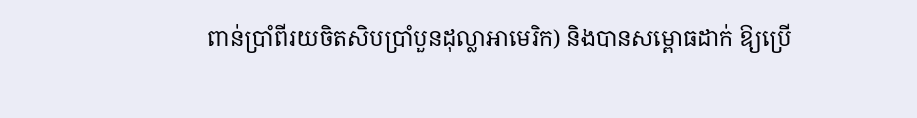ពាន់ប្រាំពីរយចិតសិបប្រាំបួនដុល្លាអាមេរិក) និងបានសម្ពោធដាក់ ឱ្យប្រើ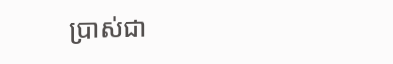ប្រាស់ជា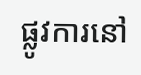ផ្លូវការនៅ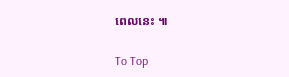ពេលនេះ ៕

To Top